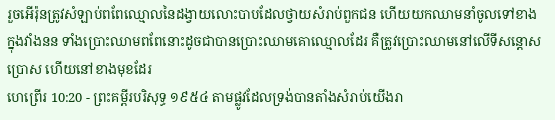រួចអើរ៉ុនត្រូវសំឡាប់ពពែឈ្មោលនៃដង្វាយលោះបាបដែលថ្វាយសំរាប់ពួកជន ហើយយកឈាមនាំចូលទៅខាងក្នុងវាំងនន ទាំងប្រោះឈាមពពែនោះដូចជាបានប្រោះឈាមគោឈ្មោលដែរ គឺត្រូវប្រោះឈាមនៅលើទីសន្តោសប្រោស ហើយនៅខាងមុខដែរ
ហេព្រើរ 10:20 - ព្រះគម្ពីរបរិសុទ្ធ ១៩៥៤ តាមផ្លូវដែលទ្រង់បានតាំងសំរាប់យើងរា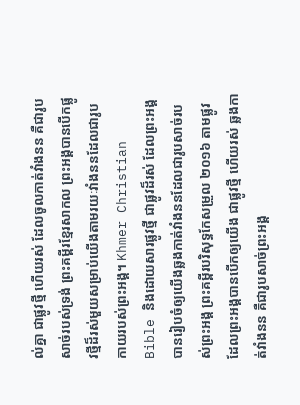ល់គ្នា ជាផ្លូវថ្មី ហើយរស់ ដែលចូលកាត់វាំងនន គឺជារូបសាច់របស់ទ្រង់ ព្រះគម្ពីរខ្មែរសាកល ព្រះអង្គបានបើកផ្លូវថ្មីដ៏រស់មួយសម្រាប់យើងតាមរយៈវាំងននដែលជារូបកាយរបស់ព្រះអង្គ។ Khmer Christian Bible និងដោយសារផ្លូវថ្មី ជាផ្លូវដ៏រស់ ដែលព្រះអង្គបានរៀបចំឲ្យយើងឆ្លងកាត់វាំងននដែលជារូបសាច់របស់ព្រះអង្គ ព្រះគម្ពីរបរិសុទ្ធកែសម្រួល ២០១៦ តាមផ្លូវដែលព្រះអង្គបានបើកឲ្យយើង ជាផ្លូវថ្មី ហើយរស់ ឆ្លងកាត់វាំងនន គឺជារូបសាច់ព្រះអង្គ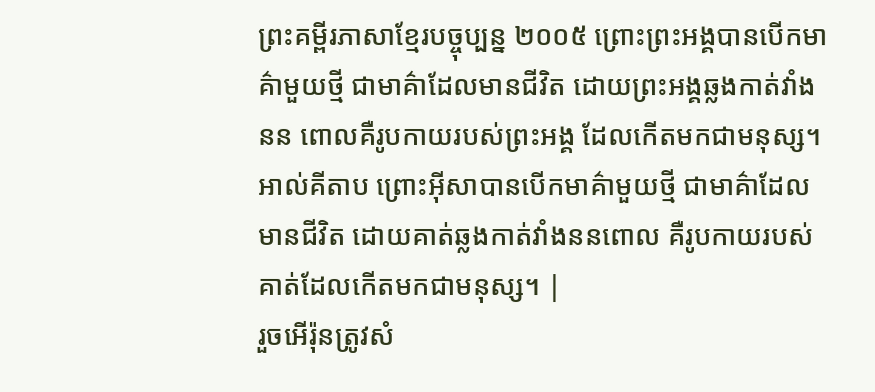ព្រះគម្ពីរភាសាខ្មែរបច្ចុប្បន្ន ២០០៥ ព្រោះព្រះអង្គបានបើកមាគ៌ាមួយថ្មី ជាមាគ៌ាដែលមានជីវិត ដោយព្រះអង្គឆ្លងកាត់វាំងនន ពោលគឺរូបកាយរបស់ព្រះអង្គ ដែលកើតមកជាមនុស្ស។ អាល់គីតាប ព្រោះអ៊ីសាបានបើកមាគ៌ាមួយថ្មី ជាមាគ៌ាដែលមានជីវិត ដោយគាត់ឆ្លងកាត់វាំងននពោល គឺរូបកាយរបស់គាត់ដែលកើតមកជាមនុស្ស។ |
រួចអើរ៉ុនត្រូវសំ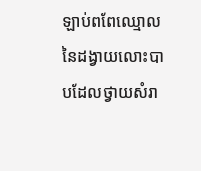ឡាប់ពពែឈ្មោលនៃដង្វាយលោះបាបដែលថ្វាយសំរា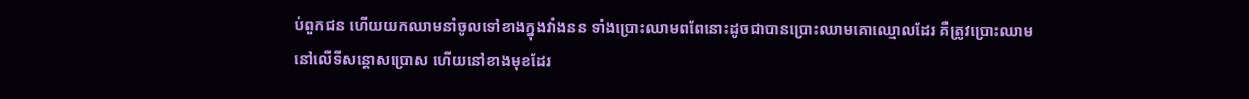ប់ពួកជន ហើយយកឈាមនាំចូលទៅខាងក្នុងវាំងនន ទាំងប្រោះឈាមពពែនោះដូចជាបានប្រោះឈាមគោឈ្មោលដែរ គឺត្រូវប្រោះឈាមនៅលើទីសន្តោសប្រោស ហើយនៅខាងមុខដែរ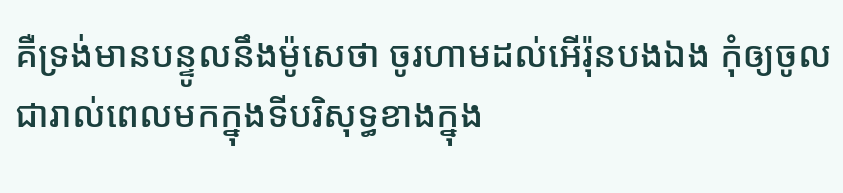គឺទ្រង់មានបន្ទូលនឹងម៉ូសេថា ចូរហាមដល់អើរ៉ុនបងឯង កុំឲ្យចូលជារាល់ពេលមកក្នុងទីបរិសុទ្ធខាងក្នុង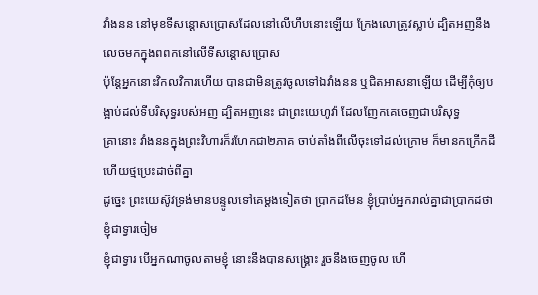វាំងនន នៅមុខទីសន្តោសប្រោសដែលនៅលើហឹបនោះឡើយ ក្រែងលោត្រូវស្លាប់ ដ្បិតអញនឹងលេចមកក្នុងពពកនៅលើទីសន្តោសប្រោស
ប៉ុន្តែអ្នកនោះវិកលវិការហើយ បានជាមិនត្រូវចូលទៅឯវាំងនន ឬជិតអាសនាឡើយ ដើម្បីកុំឲ្យបង្អាប់ដល់ទីបរិសុទ្ធរបស់អញ ដ្បិតអញនេះ ជាព្រះយេហូវ៉ា ដែលញែកគេចេញជាបរិសុទ្ធ
គ្រានោះ វាំងននក្នុងព្រះវិហារក៏រហែកជា២ភាគ ចាប់តាំងពីលើចុះទៅដល់ក្រោម ក៏មានកក្រើកដី ហើយថ្មប្រេះដាច់ពីគ្នា
ដូច្នេះ ព្រះយេស៊ូវទ្រង់មានបន្ទូលទៅគេម្តងទៀតថា ប្រាកដមែន ខ្ញុំប្រាប់អ្នករាល់គ្នាជាប្រាកដថា ខ្ញុំជាទ្វារចៀម
ខ្ញុំជាទ្វារ បើអ្នកណាចូលតាមខ្ញុំ នោះនឹងបានសង្គ្រោះ រួចនឹងចេញចូល ហើ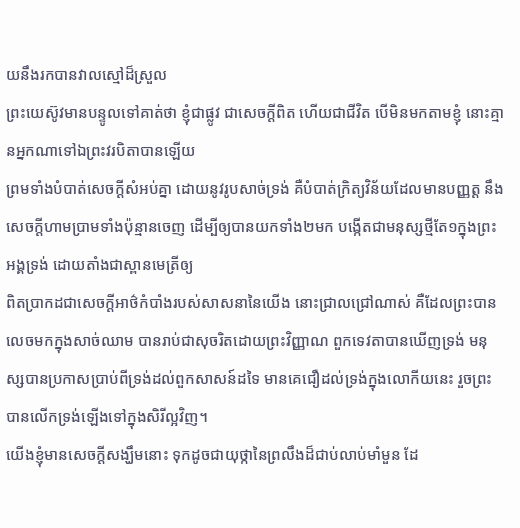យនឹងរកបានវាលស្មៅដ៏ស្រួល
ព្រះយេស៊ូវមានបន្ទូលទៅគាត់ថា ខ្ញុំជាផ្លូវ ជាសេចក្ដីពិត ហើយជាជីវិត បើមិនមកតាមខ្ញុំ នោះគ្មានអ្នកណាទៅឯព្រះវរបិតាបានឡើយ
ព្រមទាំងបំបាត់សេចក្ដីសំអប់គ្នា ដោយនូវរូបសាច់ទ្រង់ គឺបំបាត់ក្រិត្យវិន័យដែលមានបញ្ញត្ត នឹងសេចក្ដីហាមប្រាមទាំងប៉ុន្មានចេញ ដើម្បីឲ្យបានយកទាំង២មក បង្កើតជាមនុស្សថ្មីតែ១ក្នុងព្រះអង្គទ្រង់ ដោយតាំងជាស្ពានមេត្រីឲ្យ
ពិតប្រាកដជាសេចក្ដីអាថ៌កំបាំងរបស់សាសនានៃយើង នោះជ្រាលជ្រៅណាស់ គឺដែលព្រះបានលេចមកក្នុងសាច់ឈាម បានរាប់ជាសុចរិតដោយព្រះវិញ្ញាណ ពួកទេវតាបានឃើញទ្រង់ មនុស្សបានប្រកាសប្រាប់ពីទ្រង់ដល់ពួកសាសន៍ដទៃ មានគេជឿដល់ទ្រង់ក្នុងលោកីយនេះ រួចព្រះបានលើកទ្រង់ឡើងទៅក្នុងសិរីល្អវិញ។
យើងខ្ញុំមានសេចក្ដីសង្ឃឹមនោះ ទុកដូចជាយុថ្កានៃព្រលឹងដ៏ជាប់លាប់មាំមួន ដែ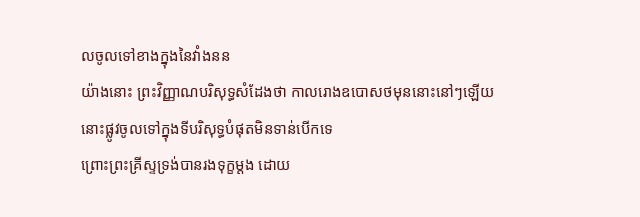លចូលទៅខាងក្នុងនៃវាំងនន
យ៉ាងនោះ ព្រះវិញ្ញាណបរិសុទ្ធសំដែងថា កាលរោងឧបោសថមុននោះនៅៗឡើយ នោះផ្លូវចូលទៅក្នុងទីបរិសុទ្ធបំផុតមិនទាន់បើកទេ
ព្រោះព្រះគ្រីស្ទទ្រង់បានរងទុក្ខម្តង ដោយ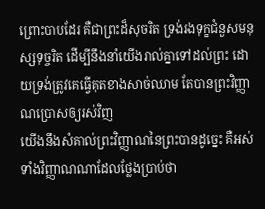ព្រោះបាបដែរ គឺជាព្រះដ៏សុចរិត ទ្រង់រងទុក្ខជំនួសមនុស្សទុច្ចរិត ដើម្បីនឹងនាំយើងរាល់គ្នាទៅដល់ព្រះ ដោយទ្រង់ត្រូវគេធ្វើគុតខាងសាច់ឈាម តែបានព្រះវិញ្ញាណប្រោសឲ្យរស់វិញ
យើងនឹងសំគាល់ព្រះវិញ្ញាណនៃព្រះបានដូច្នេះ គឺអស់ទាំងវិញ្ញាណណាដែលថ្លែងប្រាប់ថា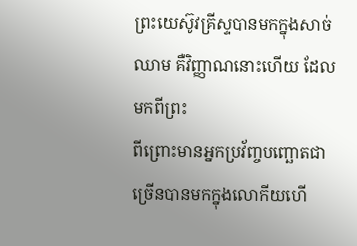ព្រះយេស៊ូវគ្រីស្ទបានមកក្នុងសាច់ឈាម គឺវិញ្ញាណនោះហើយ ដែលមកពីព្រះ
ពីព្រោះមានអ្នកប្រវ័ញ្ចបញ្ឆោតជាច្រើនបានមកក្នុងលោកីយហើ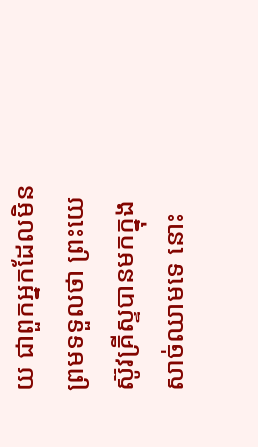យ ជាពួកអ្នកដែលមិនព្រមទទួលថា ព្រះយេស៊ូវគ្រីស្ទបានមកក្នុងសាច់ឈាមទេ នោះ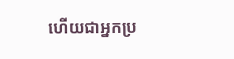ហើយជាអ្នកប្រ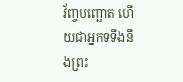វ័ញ្ចបញ្ឆោត ហើយជាអ្នកទទឹងនឹងព្រះ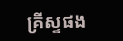គ្រីស្ទផង